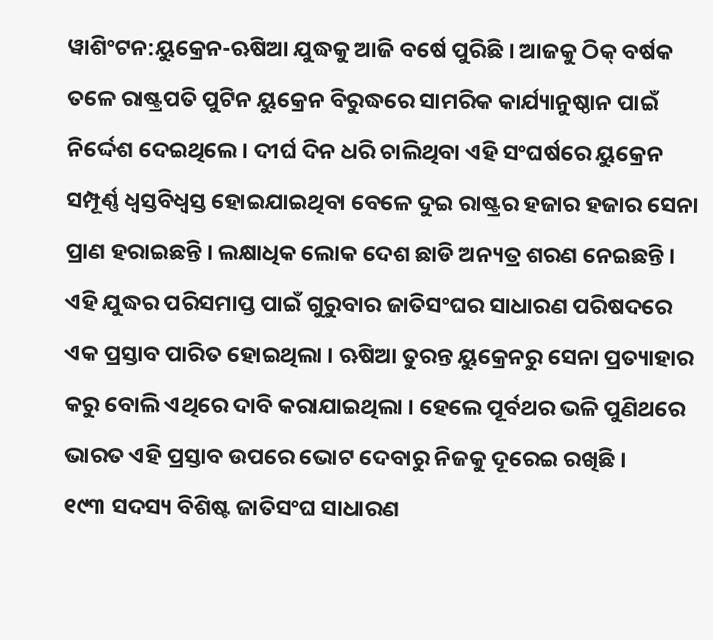ୱାଶିଂଟନ:ୟୁକ୍ରେନ-ଋଷିଆ ଯୁଦ୍ଧକୁ ଆଜି ବର୍ଷେ ପୁରିଛି । ଆଜକୁ ଠିକ୍ ବର୍ଷକ ତଳେ ରାଷ୍ଟ୍ରପତି ପୁଟିନ ୟୁକ୍ରେନ ବିରୁଦ୍ଧରେ ସାମରିକ କାର୍ଯ୍ୟାନୁଷ୍ଠାନ ପାଇଁ ନିର୍ଦ୍ଦେଶ ଦେଇଥିଲେ । ଦୀର୍ଘ ଦିନ ଧରି ଚାଲିଥିବା ଏହି ସଂଘର୍ଷରେ ୟୁକ୍ରେନ ସମ୍ପୂର୍ଣ୍ଣ ଧ୍ବସ୍ତବିଧ୍ବସ୍ତ ହୋଇଯାଇଥିବା ବେଳେ ଦୁଇ ରାଷ୍ଟ୍ରର ହଜାର ହଜାର ସେନା ପ୍ରାଣ ହରାଇଛନ୍ତି । ଲକ୍ଷାଧିକ ଲୋକ ଦେଶ ଛାଡି ଅନ୍ୟତ୍ର ଶରଣ ନେଇଛନ୍ତି । ଏହି ଯୁଦ୍ଧର ପରିସମାପ୍ତ ପାଇଁ ଗୁରୁବାର ଜାତିସଂଘର ସାଧାରଣ ପରିଷଦରେ ଏକ ପ୍ରସ୍ତାବ ପାରିତ ହୋଇଥିଲା । ଋଷିଆ ତୁରନ୍ତ ୟୁକ୍ରେନରୁ ସେନା ପ୍ରତ୍ୟାହାର କରୁ ବୋଲି ଏଥିରେ ଦାବି କରାଯାଇଥିଲା । ହେଲେ ପୂର୍ବଥର ଭଳି ପୁଣିଥରେ ଭାରତ ଏହି ପ୍ରସ୍ତାବ ଉପରେ ଭୋଟ ଦେବାରୁ ନିଜକୁ ଦୂରେଇ ରଖିଛି ।
୧୯୩ ସଦସ୍ୟ ବିଶିଷ୍ଟ ଜାତିସଂଘ ସାଧାରଣ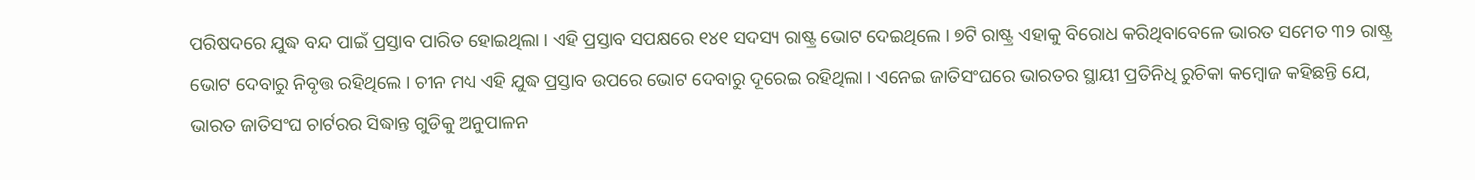ପରିଷଦରେ ଯୁଦ୍ଧ ବନ୍ଦ ପାଇଁ ପ୍ରସ୍ତାବ ପାରିତ ହୋଇଥିଲା । ଏହି ପ୍ରସ୍ତାବ ସପକ୍ଷରେ ୧୪୧ ସଦସ୍ୟ ରାଷ୍ଟ୍ର ଭୋଟ ଦେଇଥିଲେ । ୭ଟି ରାଷ୍ଟ୍ର ଏହାକୁ ବିରୋଧ କରିଥିବାବେଳେ ଭାରତ ସମେତ ୩୨ ରାଷ୍ଟ୍ର ଭୋଟ ଦେବାରୁ ନିବୃତ୍ତ ରହିଥିଲେ । ଚୀନ ମଧ୍ୟ ଏହି ଯୁଦ୍ଧ ପ୍ରସ୍ତାବ ଉପରେ ଭୋଟ ଦେବାରୁ ଦୂରେଇ ରହିଥିଲା । ଏନେଇ ଜାତିସଂଘରେ ଭାରତର ସ୍ଥାୟୀ ପ୍ରତିନିଧି ରୁଚିକା କମ୍ବୋଜ କହିଛନ୍ତି ଯେ, ଭାରତ ଜାତିସଂଘ ଚାର୍ଟରର ସିଦ୍ଧାନ୍ତ ଗୁଡିକୁ ଅନୁପାଳନ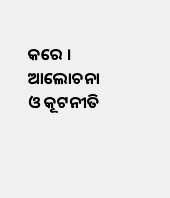କରେ । ଆଲୋଚନା ଓ କୂଟନୀତି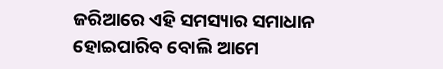ଜରିଆରେ ଏହି ସମସ୍ୟାର ସମାଧାନ ହୋଇପାରିବ ବୋଲି ଆମେ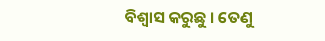ବିଶ୍ବାସ କରୁଛୁ । ତେଣୁ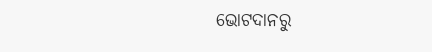ଭୋଟଦାନରୁ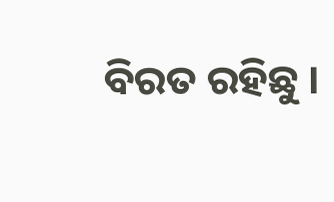ବିରତ ରହିଛୁ ।